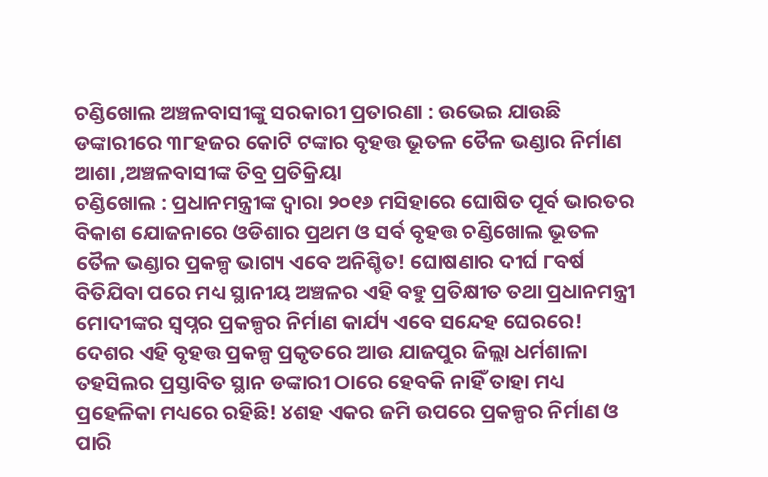ଚଣ୍ଡିଖୋଲ ଅଞ୍ଚଳବାସୀଙ୍କୁ ସରକାରୀ ପ୍ରତାରଣା : ଉଭେଇ ଯାଉଛି ଡଙ୍କାରୀରେ ୩୮ହଜର କୋଟି ଟଙ୍କାର ବୃହତ୍ତ ଭୂତଳ ତୈଳ ଭଣ୍ଡାର ନିର୍ମାଣ ଆଶା ,ଅଞ୍ଚଳବାସୀଙ୍କ ତିବ୍ର ପ୍ରତିକ୍ରିୟା
ଚଣ୍ଡିଖୋଲ : ପ୍ରଧାନମନ୍ତ୍ରୀଙ୍କ ଦ୍ୱାରା ୨୦୧୬ ମସିହାରେ ଘୋଷିତ ପୂର୍ବ ଭାରତର ବିକାଶ ଯୋଜନାରେ ଓଡିଶାର ପ୍ରଥମ ଓ ସର୍ବ ବୃହତ୍ତ ଚଣ୍ଡିଖୋଲ ଭୂତଳ ତୈଳ ଭଣ୍ଡାର ପ୍ରକଳ୍ପ ଭାଗ୍ୟ ଏବେ ଅନିଶ୍ଚିତ! ଘୋଷଣାର ଦୀର୍ଘ ୮ବର୍ଷ ବିତିଯିବା ପରେ ମଧ୍ୟ ସ୍ଥାନୀୟ ଅଞ୍ଚଳର ଏହି ବହୁ ପ୍ରତିକ୍ଷୀତ ତଥା ପ୍ରଧାନମନ୍ତ୍ରୀ ମୋଦୀଙ୍କର ସ୍ୱପ୍ନର ପ୍ରକଳ୍ପର ନିର୍ମାଣ କାର୍ଯ୍ୟ ଏବେ ସନ୍ଦେହ ଘେରରେ! ଦେଶର ଏହି ବୃହତ୍ତ ପ୍ରକଳ୍ପ ପ୍ରକୃତରେ ଆଉ ଯାଜପୁର ଜିଲ୍ଲା ଧର୍ମଶାଳା ତହସିଲର ପ୍ରସ୍ତାବିତ ସ୍ଥାନ ଡଙ୍କାରୀ ଠାରେ ହେବକି ନାହିଁ ତାହା ମଧ୍ୟ ପ୍ରହେଳିକା ମଧ୍ୟରେ ରହିଛି! ୪ଶହ ଏକର ଜମି ଉପରେ ପ୍ରକଳ୍ପର ନିର୍ମାଣ ଓ ପାରି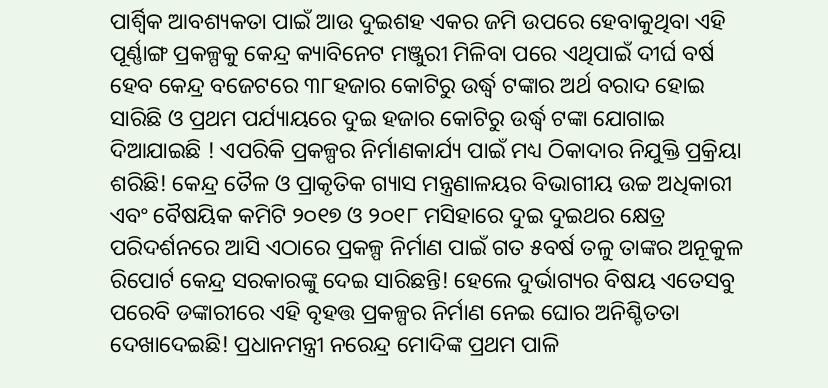ପାର୍ଶ୍ଵିକ ଆବଶ୍ୟକତା ପାଇଁ ଆଉ ଦୁଇଶହ ଏକର ଜମି ଉପରେ ହେବାକୁଥିବା ଏହି ପୂର୍ଣ୍ଣାଙ୍ଗ ପ୍ରକଳ୍ପକୁ କେନ୍ଦ୍ର କ୍ୟାବିନେଟ ମଞ୍ଜୁରୀ ମିଳିବା ପରେ ଏଥିପାଇଁ ଦୀର୍ଘ ବର୍ଷ ହେବ କେନ୍ଦ୍ର ବଜେଟରେ ୩୮ହଜାର କୋଟିରୁ ଉର୍ଦ୍ଧ୍ବ ଟଙ୍କାର ଅର୍ଥ ବରାଦ ହୋଇ ସାରିଛି ଓ ପ୍ରଥମ ପର୍ଯ୍ୟାୟରେ ଦୁଇ ହଜାର କୋଟିରୁ ଉର୍ଦ୍ଧ୍ବ ଟଙ୍କା ଯୋଗାଇ ଦିଆଯାଇଛି ! ଏପରିକି ପ୍ରକଳ୍ପର ନିର୍ମାଣକାର୍ଯ୍ୟ ପାଇଁ ମଧ୍ୟ ଠିକାଦାର ନିଯୁକ୍ତି ପ୍ରକ୍ରିୟା ଶରିଛି! କେନ୍ଦ୍ର ତୈଳ ଓ ପ୍ରାକୃତିକ ଗ୍ୟାସ ମନ୍ତ୍ରଣାଳୟର ବିଭାଗୀୟ ଉଚ୍ଚ ଅଧିକାରୀ ଏବଂ ବୈଷୟିକ କମିଟି ୨୦୧୭ ଓ ୨୦୧୮ ମସିହାରେ ଦୁଇ ଦୁଇଥର କ୍ଷେତ୍ର ପରିଦର୍ଶନରେ ଆସି ଏଠାରେ ପ୍ରକଳ୍ପ ନିର୍ମାଣ ପାଇଁ ଗତ ୫ବର୍ଷ ତଳୁ ତାଙ୍କର ଅନୂକୁଳ ରିପୋର୍ଟ କେନ୍ଦ୍ର ସରକାରଙ୍କୁ ଦେଇ ସାରିଛନ୍ତି! ହେଲେ ଦୁର୍ଭାଗ୍ୟର ବିଷୟ ଏତେସବୁ ପରେବି ଡଙ୍କାରୀରେ ଏହି ବୃହତ୍ତ ପ୍ରକଳ୍ପର ନିର୍ମାଣ ନେଇ ଘୋର ଅନିଶ୍ଚିତତା ଦେଖାଦେଇଛି! ପ୍ରଧାନମନ୍ତ୍ରୀ ନରେନ୍ଦ୍ର ମୋଦିଙ୍କ ପ୍ରଥମ ପାଳି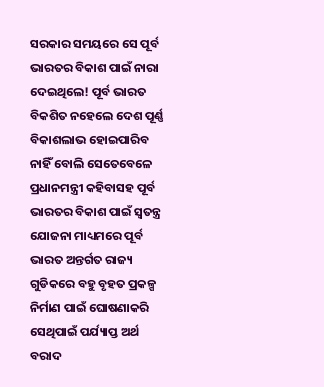ସରକାର ସମୟରେ ସେ ପୂର୍ବ ଭାରତର ବିକାଶ ପାଇଁ ନାରା ଦେଇଥିଲେ! ପୂର୍ବ ଭାରତ ବିକଶିତ ନହେଲେ ଦେଶ ପୂର୍ଣ୍ଣ ବିକାଶଲାଭ ହୋଇପାରିବ ନାହିଁ ବୋଲି ସେତେବେଳେ ପ୍ରଧାନମନ୍ତ୍ରୀ କହିବାସହ ପୂର୍ବ ଭାରତର ବିକାଶ ପାଇଁ ସ୍ୱତନ୍ତ୍ର ଯୋଜନା ମାଧ୍ୟମରେ ପୂର୍ବ ଭାରତ ଅନ୍ତର୍ଗତ ରାଜ୍ୟ ଗୁଡିକରେ ବହୁ ବୃହତ ପ୍ରକଳ୍ପ ନିର୍ମାଣ ପାଇଁ ଘୋଷଣାକରି ସେଥିପାଇଁ ପର୍ଯ୍ୟାପ୍ତ ଅର୍ଥ ବରାଦ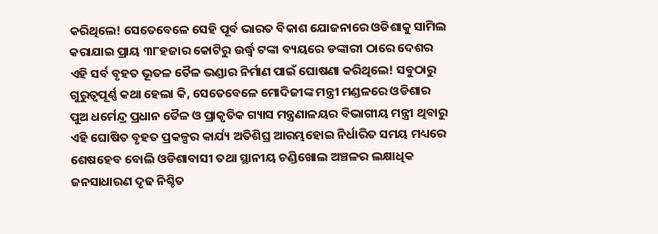କରିଥିଲେ! ସେତେବେଳେ ସେହି ପୂର୍ବ ଭାରତ ବିକାଶ ଯୋଜନାରେ ଓଡିଶାକୁ ସାମିଲ କରାଯାଇ ପ୍ରାୟ ୩୮ହଜାର କୋଟିରୁ ଉର୍ଦ୍ଧ୍ବ ଟଙ୍କା ବ୍ୟୟରେ ଡଙ୍କାରୀ ଠାରେ ଦେଶର ଏହି ସର୍ବ ବୃହତ ଭୂତଳ ତୈଳ ଭଣ୍ଡାର ନିର୍ମାଣ ପାଇଁ ଘୋଷଣା କରିଥିଲେ! ସବୁଠାରୁ ଗୁରୁତ୍ୱପୂର୍ଣ୍ଣ କଥା ହେଲା କି, ସେତେବେଳେ ମୋଦିଜୀଙ୍କ ମନ୍ତ୍ରୀ ମଣ୍ଡଳରେ ଓଡିଶାର ପୁଅ ଧର୍ମେନ୍ଦ୍ର ପ୍ରଧାନ ତୈଳ ଓ ପ୍ରାକୃତିକ ଗ୍ୟାସ ମନ୍ତ୍ରଣାଳୟର ବିଭାଗୀୟ ମନ୍ତ୍ରୀ ଥିବାରୁ ଏହି ଘୋଷିତ ବୃହତ ପ୍ରକଳ୍ପର କାର୍ଯ୍ୟ ଅତିଶିଘ୍ର ଆରମ୍ଭହୋଇ ନିର୍ଧାରିତ ସମୟ ମଧ୍ୟରେ ଶେଷହେବ ବୋଲି ଓଡିଶାବାସୀ ତଥା ସ୍ଥାନୀୟ ଚଣ୍ଡିଖୋଲ ଅଞ୍ଚଳର ଲକ୍ଷାଧିକ ଜନସାଧାରଣ ଦୃଢ ନିଶ୍ଚିତ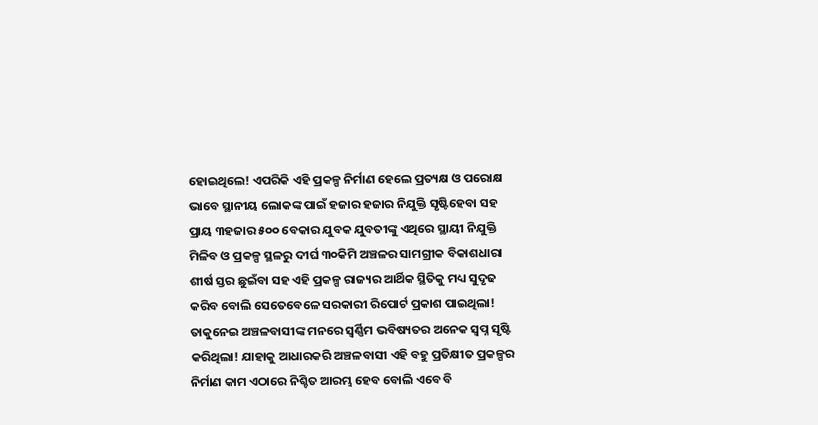ହୋଇଥିଲେ! ଏପରିକି ଏହି ପ୍ରକଳ୍ପ ନିର୍ମାଣ ହେଲେ ପ୍ରତ୍ୟକ୍ଷ ଓ ପରୋକ୍ଷ ଭାବେ ସ୍ଥାନୀୟ ଲୋକଙ୍କ ପାଇଁ ହଜାର ହଜାର ନିଯୁକ୍ତି ସୃଷ୍ଟିହେବା ସହ ପ୍ରାୟ ୩ହଜାର ୫୦୦ ବେକାର ଯୁବକ ଯୁବତୀଙ୍କୁ ଏଥିରେ ସ୍ଥାୟୀ ନିଯୁକ୍ତି ମିଳିବ ଓ ପ୍ରକଳ୍ପ ସ୍ଥଳରୁ ଦୀର୍ଘ ୩୦କିମି ଅଞ୍ଚଳର ସାମଗ୍ରୀକ ବିକାଶଧାରା ଶୀର୍ଷ ସ୍ତର ଛୁଇଁବା ସହ ଏହି ପ୍ରକଳ୍ପ ରାଜ୍ୟର ଆର୍ଥିକ ସ୍ଥିତିକୁ ମଧ୍ୟ ସୁଦୃଢ କରିବ ବୋଲି ସେତେବେଳେ ସରକାରୀ ରିପୋର୍ଟ ପ୍ରକାଶ ପାଇଥିଲା! ତାକୁନେଇ ଅଞ୍ଚଳବାସୀଙ୍କ ମନରେ ସ୍ୱର୍ଣ୍ଣିମ ଭବିଷ୍ୟତର ଅନେକ ସ୍ୱପ୍ନ ସୃଷ୍ଟି କରିଥିଲା! ଯାହାକୁ ଆଧାରକରି ଅଞ୍ଚଳବାସୀ ଏହି ବହୁ ପ୍ରତିକ୍ଷୀତ ପ୍ରକଳ୍ପର ନିର୍ମାଣ କାମ ଏଠାରେ ନିଶ୍ଚିତ ଆରମ୍ଭ ହେବ ବୋଲି ଏବେ ବି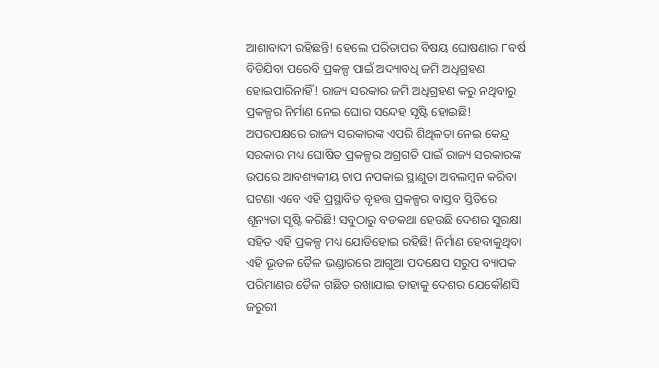ଆଶାବାଦୀ ରହିଛନ୍ତି! ହେଲେ ପରିତାପର ବିଷୟ ଘୋଷଣାର ୮ବର୍ଷ ବିତିଯିବା ପରେବି ପ୍ରକଳ୍ପ ପାଇଁ ଅଦ୍ୟାବଧି ଜମି ଅଧିଗ୍ରହଣ ହୋଇପାରିନାହିଁ! ରାଜ୍ୟ ସରକାର ଜମି ଅଧିଗ୍ରହଣ କରୁ ନଥିବାରୁ ପ୍ରକଳ୍ପର ନିର୍ମାଣ ନେଇ ଘୋର ସନ୍ଦେହ ସୃଷ୍ଟି ହୋଇଛି! ଅପରପକ୍ଷରେ ରାଜ୍ୟ ସରକାରଙ୍କ ଏପରି ଶିଥିଳତା ନେଇ କେନ୍ଦ୍ର ସରକାର ମଧ୍ୟ ଘୋଷିତ ପ୍ରକଳ୍ପର ଅଗ୍ରଗତି ପାଇଁ ରାଜ୍ୟ ସରକାରଙ୍କ ଉପରେ ଆବଶ୍ୟକୀୟ ଚାପ ନପକାଇ ସ୍ଥାଣୁତା ଅବଲମ୍ବନ କରିବା ଘଟଣା ଏବେ ଏହି ପ୍ରସ୍ଥାବିତ ବୃହତ୍ତ ପ୍ରକଳ୍ପର ବାସ୍ତବ ସ୍ତିତିରେ ଶୂନ୍ୟତା ସୃଷ୍ଟି କରିଛି! ସବୁଠାରୁ ବଡକଥା ହେଉଛି ଦେଶର ସୁରକ୍ଷା ସହିତ ଏହି ପ୍ରକଳ୍ପ ମଧ୍ୟ ଯୋଡିହୋଇ ରହିଛି! ନିର୍ମାଣ ହେବାକୁଥିବା ଏହି ଭୂତଳ ତୈଳ ଭଣ୍ଡାରରେ ଆଗୁଆ ପଦକ୍ଷେପ ସରୁପ ବ୍ୟାପକ ପରିମାଣର ତୈଳ ଗଛିତ ରଖାଯାଇ ତାହାକୁ ଦେଶର ଯେକୌଣସି ଜରୁରୀ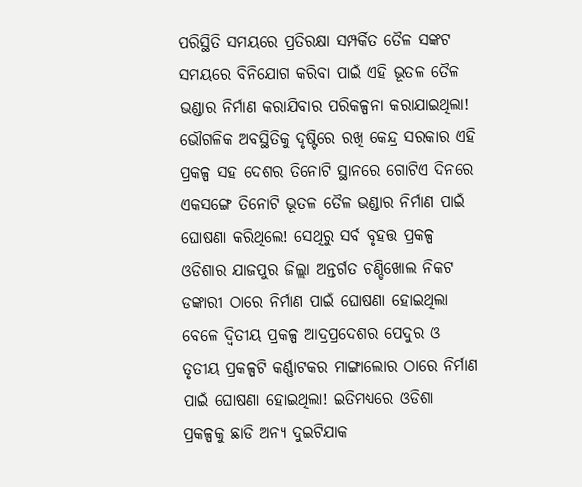ପରିସ୍ଥିତି ସମୟରେ ପ୍ରତିରକ୍ଷା ସମ୍ପର୍କିତ ତୈଳ ସଙ୍କଟ ସମୟରେ ବିନିଯୋଗ କରିବା ପାଇଁ ଏହି ଭୂତଳ ତୈଳ ଭଣ୍ଡାର ନିର୍ମାଣ କରାଯିବାର ପରିକଳ୍ପନା କରାଯାଇଥିଲା! ଭୌଗଳିକ ଅବସ୍ଥିତିକୁ ଦୃଷ୍ଟିରେ ରଖି କେନ୍ଦ୍ର ସରକାର ଏହି ପ୍ରକଳ୍ପ ସହ ଦେଶର ତିନୋଟି ସ୍ଥାନରେ ଗୋଟିଏ ଦିନରେ ଏକସଙ୍ଗେ ତିନୋଟି ଭୂତଳ ତୈଳ ଭଣ୍ଡାର ନିର୍ମାଣ ପାଇଁ ଘୋଷଣା କରିଥିଲେ! ସେଥିରୁ ସର୍ବ ବୃହତ୍ତ ପ୍ରକଳ୍ପ ଓଡିଶାର ଯାଜପୁର ଜିଲ୍ଲା ଅନ୍ତର୍ଗତ ଚଣ୍ଡିଖୋଲ ନିକଟ ଡଙ୍କାରୀ ଠାରେ ନିର୍ମାଣ ପାଇଁ ଘୋଷଣା ହୋଇଥିଲା ବେଳେ ଦ୍ୱିତୀୟ ପ୍ରକଳ୍ପ ଆଦ୍ରପ୍ରଦେଶର ପେଦୁର ଓ ତୃତୀୟ ପ୍ରକଳ୍ପଟି କର୍ଣ୍ଣାଟକର ମାଙ୍ଗାଲୋର ଠାରେ ନିର୍ମାଣ ପାଇଁ ଘୋଷଣା ହୋଇଥିଲା! ଇତିମଧ୍ୟରେ ଓଡିଶା ପ୍ରକଳ୍ପକୁ ଛାଡି ଅନ୍ୟ ଦୁଇଟିଯାକ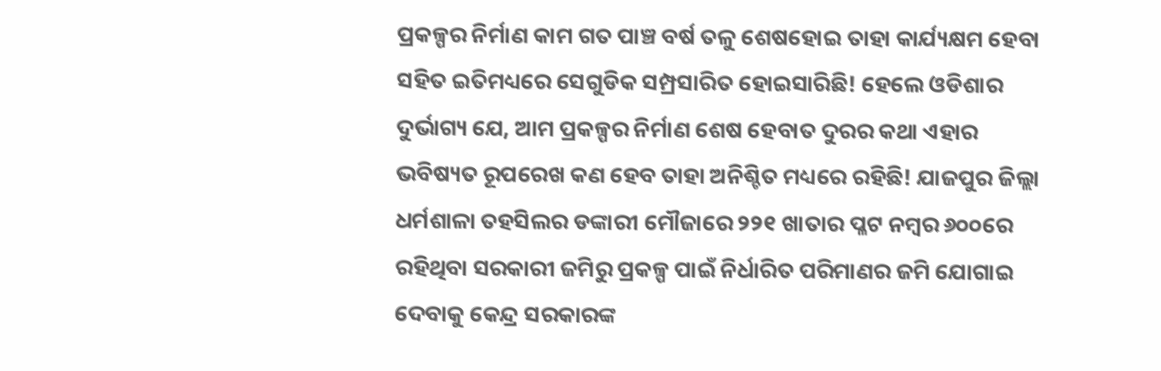ପ୍ରକଳ୍ପର ନିର୍ମାଣ କାମ ଗତ ପାଞ୍ଚ ବର୍ଷ ତଳୁ ଶେଷହୋଇ ତାହା କାର୍ଯ୍ୟକ୍ଷମ ହେବା ସହିତ ଇତିମଧ୍ୟରେ ସେଗୁଡିକ ସମ୍ପ୍ରସାରିତ ହୋଇସାରିଛି! ହେଲେ ଓଡିଶାର ଦୁର୍ଭାଗ୍ୟ ଯେ, ଆମ ପ୍ରକଳ୍ପର ନିର୍ମାଣ ଶେଷ ହେବାତ ଦୁରର କଥା ଏହାର ଭବିଷ୍ୟତ ରୂପରେଖ କଣ ହେବ ତାହା ଅନିଶ୍ଚିତ ମଧ୍ୟରେ ରହିଛି! ଯାଜପୁର ଜିଲ୍ଲା ଧର୍ମଶାଳା ତହସିଲର ଡଙ୍କାରୀ ମୌଜାରେ ୨୨୧ ଖାତାର ପ୍ଳଟ ନମ୍ବର ୬୦୦ରେ ରହିଥିବା ସରକାରୀ ଜମିରୁ ପ୍ରକଳ୍ପ ପାଇଁ ନିର୍ଧାରିତ ପରିମାଣର ଜମି ଯୋଗାଇ ଦେବାକୁ କେନ୍ଦ୍ର ସରକାରଙ୍କ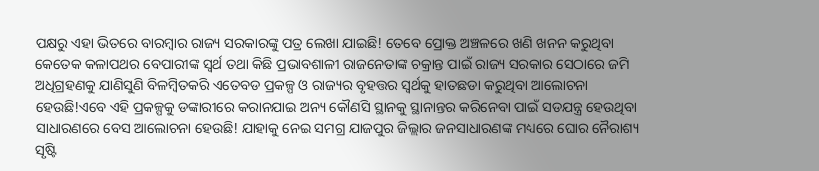ପକ୍ଷରୁ ଏହା ଭିତରେ ବାରମ୍ବାର ରାଜ୍ୟ ସରକାରଙ୍କୁ ପତ୍ର ଲେଖା ଯାଇଛି! ତେବେ ପ୍ରୋକ୍ତ ଅଞ୍ଚଳରେ ଖଣି ଖନନ କରୁଥିବା କେତେକ କଳାପଥର ବେପାରୀଙ୍କ ସ୍ୱର୍ଥ ତଥା କିଛି ପ୍ରଭାବଶାଳୀ ରାଜନେତାଙ୍କ ଚକ୍ରାନ୍ତ ପାଇଁ ରାଜ୍ୟ ସରକାର ସେଠାରେ ଜମି ଅଧିଗ୍ରହଣକୁ ଯାଣିସୁଣି ବିଳମ୍ବିତକରି ଏତେବଡ ପ୍ରକଳ୍ପ ଓ ରାଜ୍ୟର ବୃହତ୍ତର ସ୍ୱର୍ଥକୁ ହାତଛଡା କରୁଥିବା ଆଲୋଚନା ହେଉଛି!ଏବେ ଏହି ପ୍ରକଳ୍ପକୁ ଡଙ୍କାରୀରେ କରାନଯାଇ ଅନ୍ୟ କୌଣସି ସ୍ଥାନକୁ ସ୍ଥାନାନ୍ତର କରିନେବା ପାଇଁ ସଡଯନ୍ତ୍ର ହେଉଥିବା ସାଧାରଣରେ ବେସ ଆଲୋଚନା ହେଉଛି! ଯାହାକୁ ନେଇ ସମଗ୍ର ଯାଜପୁର ଜିଲ୍ଲାର ଜନସାଧାରଣଙ୍କ ମଧ୍ୟରେ ଘୋର ନୈରାଶ୍ୟ ସୃଷ୍ଟି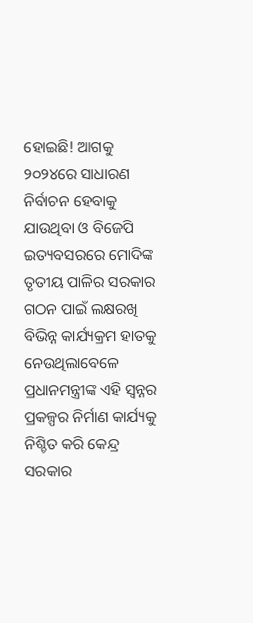ହୋଇଛି! ଆଗକୁ ୨୦୨୪ରେ ସାଧାରଣ ନିର୍ବାଚନ ହେବାକୁ ଯାଉଥିବା ଓ ବିଜେପି ଇତ୍ୟବସରରେ ମୋଦିଙ୍କ ତୃତୀୟ ପାଳିର ସରକାର ଗଠନ ପାଇଁ ଲକ୍ଷରଖି ବିଭିନ୍ନ କାର୍ଯ୍ୟକ୍ରମ ହାତକୁ ନେଉଥିଲାବେଳେ ପ୍ରଧାନମନ୍ତ୍ରୀଙ୍କ ଏହି ସ୍ୱନ୍ନର ପ୍ରକଳ୍ପର ନିର୍ମାଣ କାର୍ଯ୍ୟକୁ ନିଶ୍ଚିତ କରି କେନ୍ଦ୍ର ସରକାର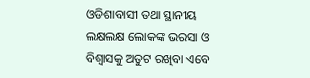ଓଡିଶାବାସୀ ତଥା ସ୍ଥାନୀୟ ଲକ୍ଷଲକ୍ଷ ଲୋକଙ୍କ ଭରସା ଓ ବିଶ୍ୱାସକୁ ଅତୁଟ ରଖିବା ଏବେ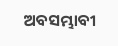ଅବସମ୍ଭାବୀ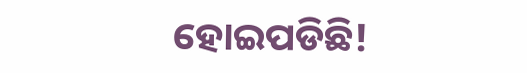ହୋଇପଡିଛି!